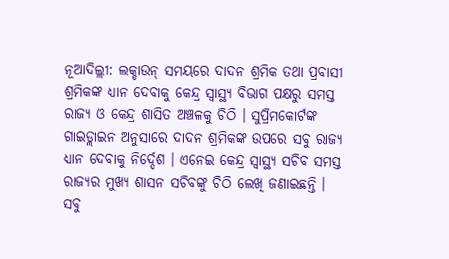ନୂଆଦିଲ୍ଲୀ: ଲକ୍ଡାଉନ୍ ସମୟରେ ଦାଦନ ଶ୍ରମିକ ତଥା ପ୍ରବାସୀ ଶ୍ରମିକଙ୍କ ଧ୍ୟାନ ଦେବାକୁ କେନ୍ଦ୍ର ସ୍ବାସ୍ଥ୍ୟ ବିଭାଗ ପକ୍ଷରୁ ସମସ୍ତ ରାଜ୍ୟ ଓ କେନ୍ଦ୍ର ଶାସିତ ଅଞ୍ଚଳକୁ ଚିଠି । ସୁପ୍ରିମକୋର୍ଟଙ୍କ ଗାଇଡ୍ଲାଇନ ଅନୁସାରେ ଦାଦନ ଶ୍ରମିକଙ୍କ ଉପରେ ସବୁ ରାଜ୍ୟ ଧ୍ୟାନ ଦେବାକୁ ନିର୍ଦ୍ଦେଶ । ଏନେଇ କେନ୍ଦ୍ର ସ୍ବାସ୍ଥ୍ୟ ସଚିବ ସମସ୍ତ ରାଜ୍ୟର ମୁଖ୍ୟ ଶାସନ ସଚିବଙ୍କୁ ଚିଠି ଲେଖି ଜଣାଇଛନ୍ତି ।
ସବୁ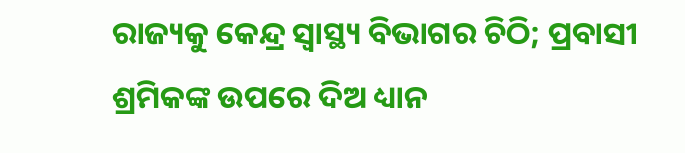ରାଜ୍ୟକୁ କେନ୍ଦ୍ର ସ୍ବାସ୍ଥ୍ୟ ବିଭାଗର ଚିଠି; ପ୍ରବାସୀ ଶ୍ରମିକଙ୍କ ଉପରେ ଦିଅ ଧ୍ୟାନ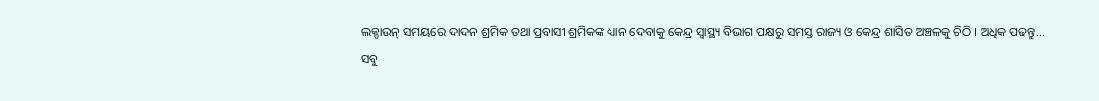ଲକ୍ଡାଉନ୍ ସମୟରେ ଦାଦନ ଶ୍ରମିକ ତଥା ପ୍ରବାସୀ ଶ୍ରମିକଙ୍କ ଧ୍ୟାନ ଦେବାକୁ କେନ୍ଦ୍ର ସ୍ବାସ୍ଥ୍ୟ ବିଭାଗ ପକ୍ଷରୁ ସମସ୍ତ ରାଜ୍ୟ ଓ କେନ୍ଦ୍ର ଶାସିତ ଅଞ୍ଚଳକୁ ଚିଠି । ଅଧିକ ପଢନ୍ତୁ...
ସବୁ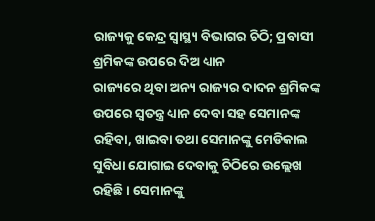ରାଜ୍ୟକୁ କେନ୍ଦ୍ର ସ୍ବାସ୍ଥ୍ୟ ବିଭାଗର ଚିଠି; ପ୍ରବାସୀ ଶ୍ରମିକଙ୍କ ଉପରେ ଦିଅ ଧ୍ୟାନ
ରାଜ୍ୟରେ ଥିବା ଅନ୍ୟ ରାଜ୍ୟର ଦାଦନ ଶ୍ରମିକଙ୍କ ଉପରେ ସ୍ବତନ୍ତ୍ର ଧ୍ୟାନ ଦେବା ସହ ସେମାନଙ୍କ ରହିବା, ଖାଇବା ତଥା ସେମାନଙ୍କୁ ମେଡିକାଲ ସୁବିଧା ଯୋଗାଇ ଦେବାକୁ ଚିଠିରେ ଉଲ୍ଲେଖ ରହିଛି । ସେମାନଙ୍କୁ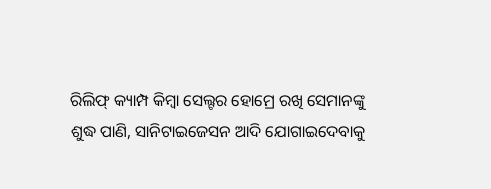ରିଲିଫ୍ କ୍ୟାମ୍ପ କିମ୍ବା ସେଲ୍ଟର ହୋମ୍ରେ ରଖି ସେମାନଙ୍କୁ ଶୁଦ୍ଧ ପାଣି, ସାନିଟାଇଜେସନ ଆଦି ଯୋଗାଇଦେବାକୁ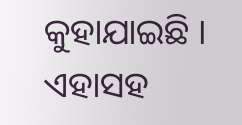କୁହାଯାଇଛି ।
ଏହାସହ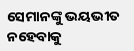ସେମାନଙ୍କୁ ଭୟଭୀତ ନହେବାକୁ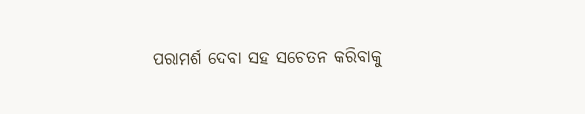ପରାମର୍ଶ ଦେବା ସହ ସଚେତନ କରିବାକୁ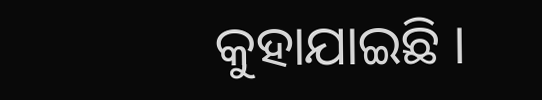କୁହାଯାଇଛି ।